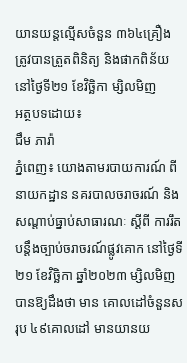យានយន្តល្មើសចំនួន ៣៦៤គ្រឿង ត្រូវបានត្រួតពិនិត្យ និងផាកពិន័យ នៅថ្ងៃទី២១ ខែវិច្ឆិកា ម្សិលមិញ
អត្ថបទដោយ៖
ជឹម ភារ៉ា
ភ្នំពេញ៖ យោងតាមរបាយការណ៍ ពី នាយកដ្ឋាន នគរបាលចរាចរណ៍ និង សណ្តាប់ធ្នាប់សាធារណៈ ស្តីពី ការរឹតបន្ដឹងច្បាប់ចរាចរណ៍ផ្លូវគោក នៅថ្ងៃទី២១ ខែវិច្ឆិកា ឆ្នាំ២០២៣ ម្សិលមិញបានឱ្យដឹងថា មាន គោលដៅចំនួនសរុប ៤៩គោលដៅ មានយានយ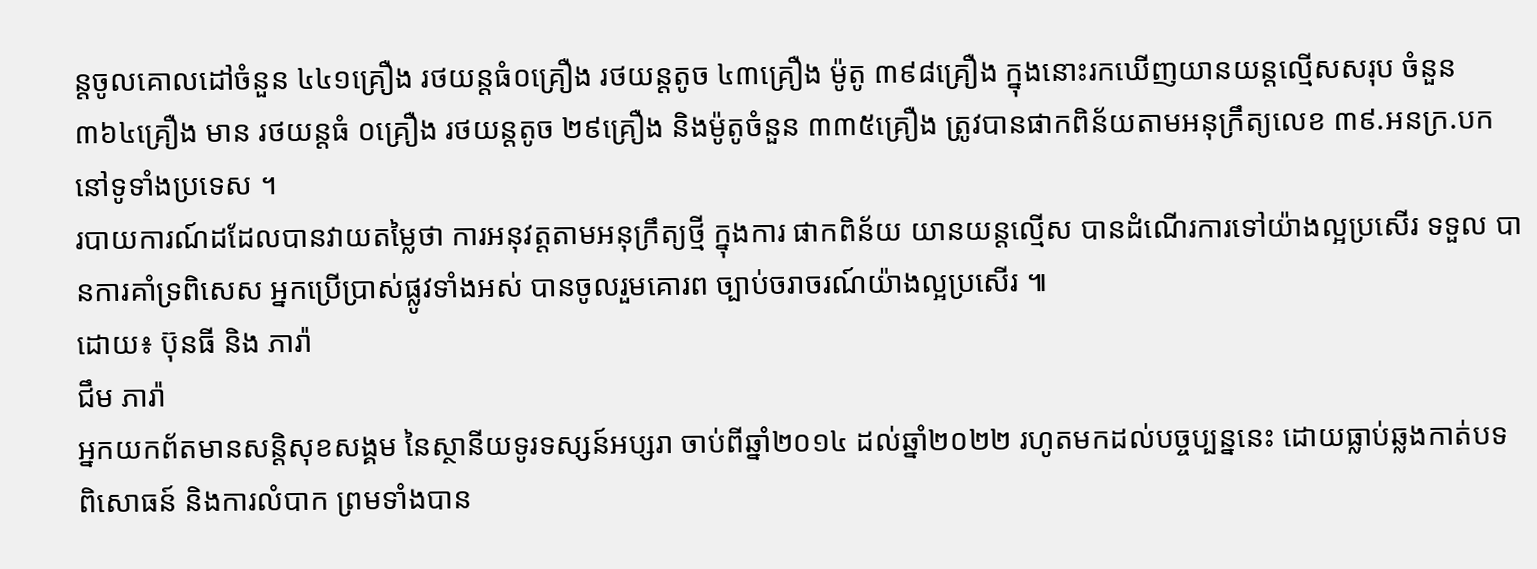ន្តចូលគោលដៅចំនួន ៤៤១គ្រឿង រថយន្តធំ០គ្រឿង រថយន្តតូច ៤៣គ្រឿង ម៉ូតូ ៣៩៨គ្រឿង ក្នុងនោះរកឃើញយានយន្តល្មើសសរុប ចំនួន ៣៦៤គ្រឿង មាន រថយន្តធំ ០គ្រឿង រថយន្តតូច ២៩គ្រឿង និងម៉ូតូចំនួន ៣៣៥គ្រឿង ត្រូវបានផាកពិន័យតាមអនុក្រឹត្យលេខ ៣៩.អនក្រ.បក នៅទូទាំងប្រទេស ។
របាយការណ៍ដដែលបានវាយតម្លៃថា ការអនុវត្តតាមអនុក្រឹត្យថ្មី ក្នុងការ ផាកពិន័យ យានយន្តល្មើស បានដំណើរការទៅយ៉ាងល្អប្រសើរ ទទួល បានការគាំទ្រពិសេស អ្នកប្រើប្រាស់ផ្លូវទាំងអស់ បានចូលរួមគោរព ច្បាប់ចរាចរណ៍យ៉ាងល្អប្រសើរ ៕
ដោយ៖ ប៊ុនធី និង ភារ៉ា
ជឹម ភារ៉ា
អ្នកយកព័តមានសន្តិសុខសង្គម នៃស្ថានីយទូរទស្សន៍អប្សរា ចាប់ពីឆ្នាំ២០១៤ ដល់ឆ្នាំ២០២២ រហូតមកដល់បច្ចប្បន្ននេះ ដោយធ្លាប់ឆ្លងកាត់បទពិសោធន៍ និងការលំបាក ព្រមទាំងបាន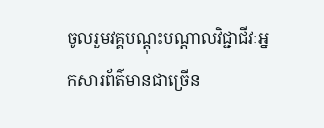ចូលរួមវគ្គបណ្ដុះបណ្ដាលវិជ្ជាជីវៈអ្នកសារព័ត៌មានជាច្រើន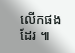លើកផងដែរ ៕